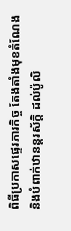ពិធីប្រកាសផ្ទេរភារកិច្ច តែងតាំងមុខតំណែង និងបំពាក់ឋានន្តរស័ក្តិ ដល់ប៉ូលិ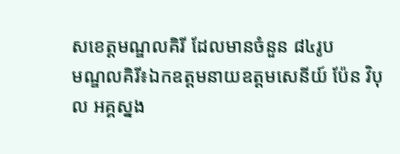សខេត្តមណ្ឌលគិរី ដែលមានចំនួន ៨៤រូប
មណ្ឌលគិរី៖ឯកឧត្ដមនាយឧត្ដមសេនីយ៍ ប៉ែន វិបុល អគ្គស្នង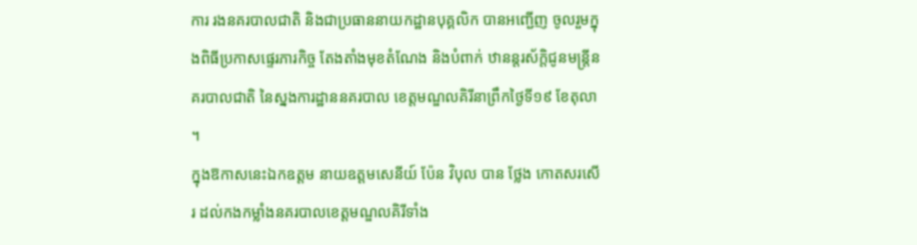ការ រងនគរបាលជាតិ និងជាប្រធាននាយកដ្ឋានបុគ្គលិក បានអញ្ជើញ ចូលរួមក្នុងពិធីប្រកាសផ្ទេរភារកិច្ច តែងតាំងមុខតំណែង និងបំពាក់ ឋានន្តរស័ក្តិជូនមន្រ្តីនគរបាលជាតិ នៃស្នងការដ្ឋាននគរបាល ខេត្តមណ្ឌលគិរីនាព្រឹកថ្ងៃទី១៩ ខែតុលា ។
ក្នុងឱកាសនេះឯកឧត្ដម នាយឧត្ដមសេនីយ៍ ប៉ែន វិបុល បាន ថ្លែង កោតសរសើរ ដល់កងកម្លាំងនគរបាលខេត្តមណ្ឌលគិរីទាំង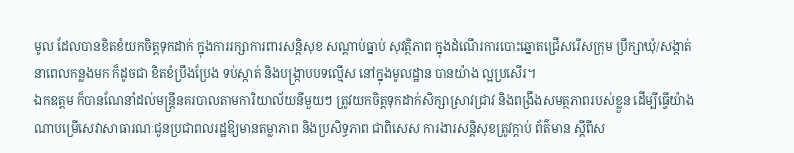មូល ដែលបានខិតខំយកចិត្តទុកដាក់ ក្នុងការរក្សាការពារសន្តិសុខ សណ្តាប់ធ្នាប់ សុវត្ថិភាព ក្នុងដំណើរការបោះឆ្នោតជ្រើសរើសក្រុម ប្រឹក្សាឃុំ/សង្កាត់ នាពេលកន្លងមក ក៏ដូចជា ខិតខំប្រឹងប្រែង ទប់ស្កាត់ និងបង្រ្កាបបទល្មើស នៅក្នុងមូលដ្ឋាន បានយ៉ាង ល្អប្រសើរ។
ឯកឧត្តម ក៏បានណែនាំដល់មន្រ្តីនគរបាលតាមការិយាល័យនីមួយៗ ត្រូវយកចិត្តទុកដាក់សិក្សាស្រាវជ្រាវ និងពង្រឹងសមត្ថភាពរបស់ខ្លួន ដើម្បីធ្វើយ៉ាងណាបម្រើសេវាសាធារណៈជូនប្រជាពលរដ្ឋឱ្យមានតម្លាភាព និងប្រសិទ្ធភាព ជាពិសេស ការងារសន្តិសុខត្រូវក្តាប់ ព័ត៌មាន ស្តីពីស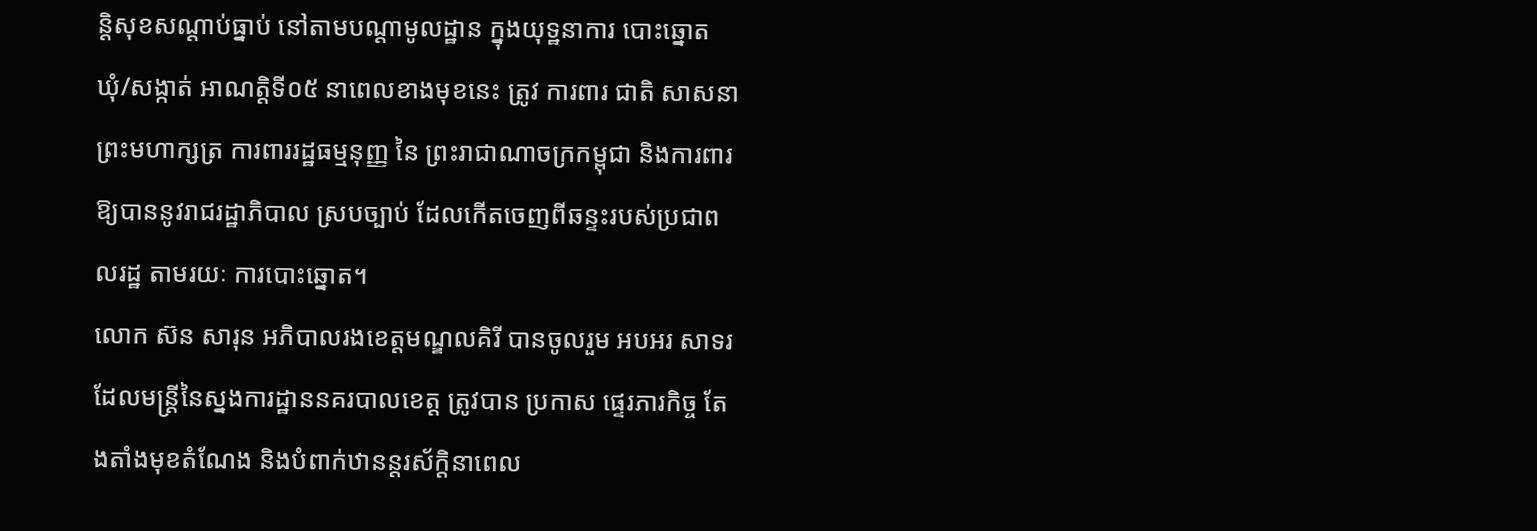ន្តិសុខសណ្តាប់ធ្នាប់ នៅតាមបណ្តាមូលដ្ឋាន ក្នុងយុទ្ឋនាការ បោះឆ្នោតឃុំ/សង្កាត់ អាណត្តិទី០៥ នាពេលខាងមុខនេះ ត្រូវ ការពារ ជាតិ សាសនា ព្រះមហាក្សត្រ ការពាររដ្ឋធម្មនុញ្ញ នៃ ព្រះរាជាណាចក្រកម្ពុជា និងការពារ ឱ្យបាននូវរាជរដ្ឋាភិបាល ស្របច្បាប់ ដែលកើតចេញពីឆន្ទះរបស់ប្រជាពលរដ្ឋ តាមរយៈ ការបោះឆ្នោត។
លោក ស៊ន សារុន អភិបាលរងខេត្តមណ្ឌលគិរី បានចូលរួម អបអរ សាទរ ដែលមន្រ្តីនៃស្នងការដ្ឋាននគរបាលខេត្ត ត្រូវបាន ប្រកាស ផ្ទេរភារកិច្ច តែងតាំងមុខតំណែង និងបំពាក់ឋានន្តរស័ក្តិនាពេល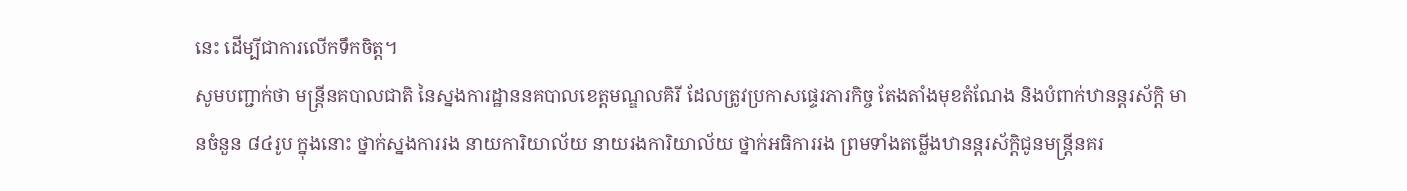នេះ ដើម្បីជាការលើកទឹកចិត្ត។
សូមបញ្ជាក់ថា មន្ត្រីនគបាលជាតិ នៃស្នងការដ្ឋាននគបាលខេត្តមណ្ឌលគិរី ដែលត្រូវប្រកាសផ្ទេរភារកិច្ច តែងតាំងមុខតំណែង និងបំពាក់ឋានន្តរស័ក្តិ មានចំនួន ៨៤រូប ក្នុងនោះ ថ្នាក់ស្នងការរង នាយការិយាល័យ នាយរងការិយាល័យ ថ្នាក់អធិការរង ព្រមទាំងតម្លើងឋានន្តរស័ក្តិជូនមន្ត្រីនគរ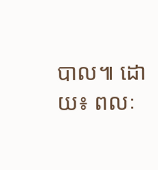បាល៕ ដោយ៖ ពលៈ